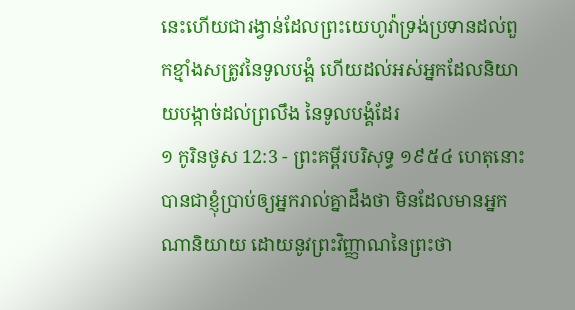នេះហើយជារង្វាន់ដែលព្រះយេហូវ៉ាទ្រង់ប្រទានដល់ពួកខ្មាំងសត្រូវនៃទូលបង្គំ ហើយដល់អស់អ្នកដែលនិយាយបង្កាច់ដល់ព្រលឹង នៃទូលបង្គំដែរ
១ កូរិនថូស 12:3 - ព្រះគម្ពីរបរិសុទ្ធ ១៩៥៤ ហេតុនោះបានជាខ្ញុំប្រាប់ឲ្យអ្នករាល់គ្នាដឹងថា មិនដែលមានអ្នកណានិយាយ ដោយនូវព្រះវិញ្ញាណនៃព្រះថា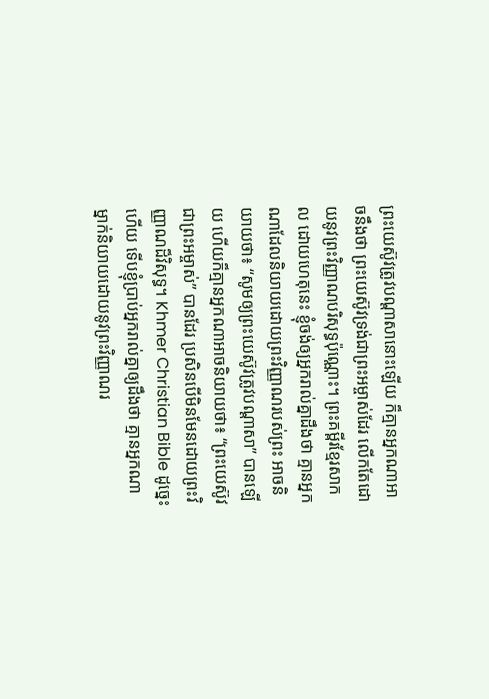ព្រះយេស៊ូវត្រូវបណ្តាសានោះឡើយ ក៏គ្មានអ្នកណាអាចនឹងថា ព្រះយេស៊ូវទ្រង់ជាព្រះអម្ចាស់ដែរ លើកតែដោយនូវព្រះវិញ្ញាណបរិសុទ្ធប៉ុណ្ណោះ។ ព្រះគម្ពីរខ្មែរសាកល ដោយហេតុនេះ ខ្ញុំចង់ឲ្យអ្នករាល់គ្នាដឹងថា គ្មានអ្នកណាដែលនិយាយដោយព្រះវិញ្ញាណរបស់ព្រះ អាចនិយាយថា៖ “សូមឲ្យព្រះយេស៊ូវត្រូវបណ្ដាសា” បានឡើយ ហើយក៏គ្មានអ្នកណាអាចនិយាយថា៖ “ព្រះយេស៊ូវជាព្រះអម្ចាស់” បានដែរ ប្រសិនបើមិនមែនដោយព្រះវិញ្ញាណដ៏វិសុទ្ធ។ Khmer Christian Bible ដូច្នេះហើយ ទើបខ្ញុំប្រាប់អ្នករាល់គ្នាឲ្យដឹងថា គ្មានអ្នកណាម្នាក់និយាយដោយនូវព្រះវិញ្ញាណរ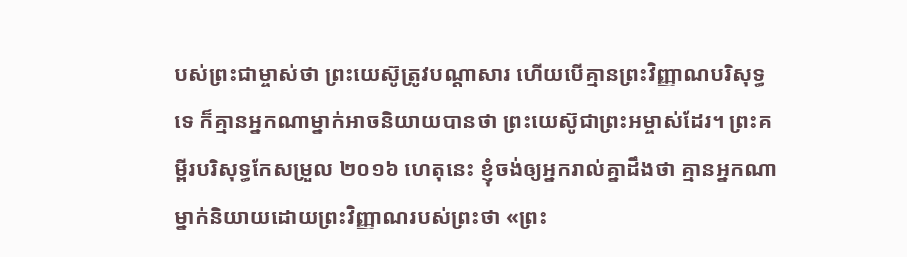បស់ព្រះជាម្ចាស់ថា ព្រះយេស៊ូត្រូវបណ្តាសារ ហើយបើគ្មានព្រះវិញ្ញាណបរិសុទ្ធទេ ក៏គ្មានអ្នកណាម្នាក់អាចនិយាយបានថា ព្រះយេស៊ូជាព្រះអម្ចាស់ដែរ។ ព្រះគម្ពីរបរិសុទ្ធកែសម្រួល ២០១៦ ហេតុនេះ ខ្ញុំចង់ឲ្យអ្នករាល់គ្នាដឹងថា គ្មានអ្នកណាម្នាក់និយាយដោយព្រះវិញ្ញាណរបស់ព្រះថា «ព្រះ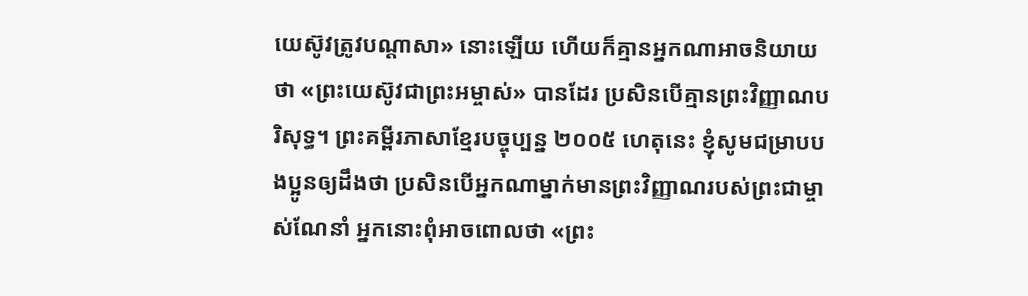យេស៊ូវត្រូវបណ្តាសា» នោះឡើយ ហើយក៏គ្មានអ្នកណាអាចនិយាយថា «ព្រះយេស៊ូវជាព្រះអម្ចាស់» បានដែរ ប្រសិនបើគ្មានព្រះវិញ្ញាណបរិសុទ្ធ។ ព្រះគម្ពីរភាសាខ្មែរបច្ចុប្បន្ន ២០០៥ ហេតុនេះ ខ្ញុំសូមជម្រាបបងប្អូនឲ្យដឹងថា ប្រសិនបើអ្នកណាម្នាក់មានព្រះវិញ្ញាណរបស់ព្រះជាម្ចាស់ណែនាំ អ្នកនោះពុំអាចពោលថា «ព្រះ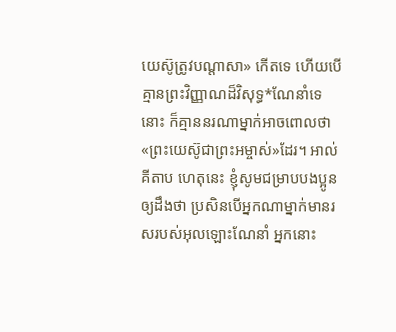យេស៊ូត្រូវបណ្ដាសា» កើតទេ ហើយបើគ្មានព្រះវិញ្ញាណដ៏វិសុទ្ធ*ណែនាំទេនោះ ក៏គ្មាននរណាម្នាក់អាចពោលថា «ព្រះយេស៊ូជាព្រះអម្ចាស់»ដែរ។ អាល់គីតាប ហេតុនេះ ខ្ញុំសូមជម្រាបបងប្អូនឲ្យដឹងថា ប្រសិនបើអ្នកណាម្នាក់មានរសរបស់អុលឡោះណែនាំ អ្នកនោះ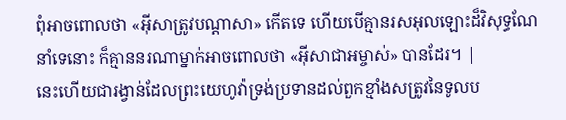ពុំអាចពោលថា «អ៊ីសាត្រូវបណ្ដាសា» កើតទេ ហើយបើគ្មានរសអុលឡោះដ៏វិសុទ្ធណែនាំទេនោះ ក៏គ្មាននរណាម្នាក់អាចពោលថា «អ៊ីសាជាអម្ចាស់» បានដែរ។ |
នេះហើយជារង្វាន់ដែលព្រះយេហូវ៉ាទ្រង់ប្រទានដល់ពួកខ្មាំងសត្រូវនៃទូលប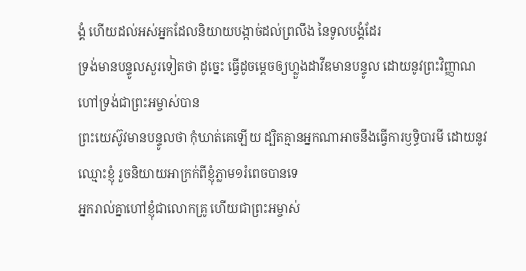ង្គំ ហើយដល់អស់អ្នកដែលនិយាយបង្កាច់ដល់ព្រលឹង នៃទូលបង្គំដែរ
ទ្រង់មានបន្ទូលសួរទៀតថា ដូច្នេះ ធ្វើដូចម្តេចឲ្យហ្លួងដាវីឌមានបន្ទូល ដោយនូវព្រះវិញ្ញាណ ហៅទ្រង់ជាព្រះអម្ចាស់បាន
ព្រះយេស៊ូវមានបន្ទូលថា កុំឃាត់គេឡើយ ដ្បិតគ្មានអ្នកណាអាចនឹងធ្វើការឫទ្ធិបារមី ដោយនូវឈ្មោះខ្ញុំ រួចនិយាយអាក្រក់ពីខ្ញុំភ្លាម១រំពេចបានទេ
អ្នករាល់គ្នាហៅខ្ញុំជាលោកគ្រូ ហើយជាព្រះអម្ចាស់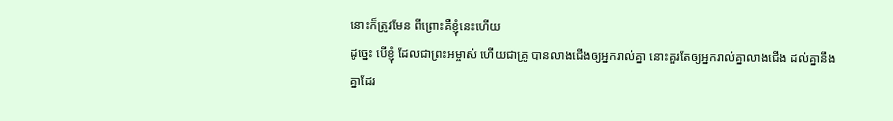នោះក៏ត្រូវមែន ពីព្រោះគឺខ្ញុំនេះហើយ
ដូច្នេះ បើខ្ញុំ ដែលជាព្រះអម្ចាស់ ហើយជាគ្រូ បានលាងជើងឲ្យអ្នករាល់គ្នា នោះគួរតែឲ្យអ្នករាល់គ្នាលាងជើង ដល់គ្នានឹងគ្នាដែរ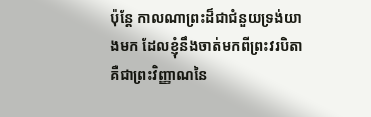ប៉ុន្តែ កាលណាព្រះដ៏ជាជំនួយទ្រង់យាងមក ដែលខ្ញុំនឹងចាត់មកពីព្រះវរបិតា គឺជាព្រះវិញ្ញាណនៃ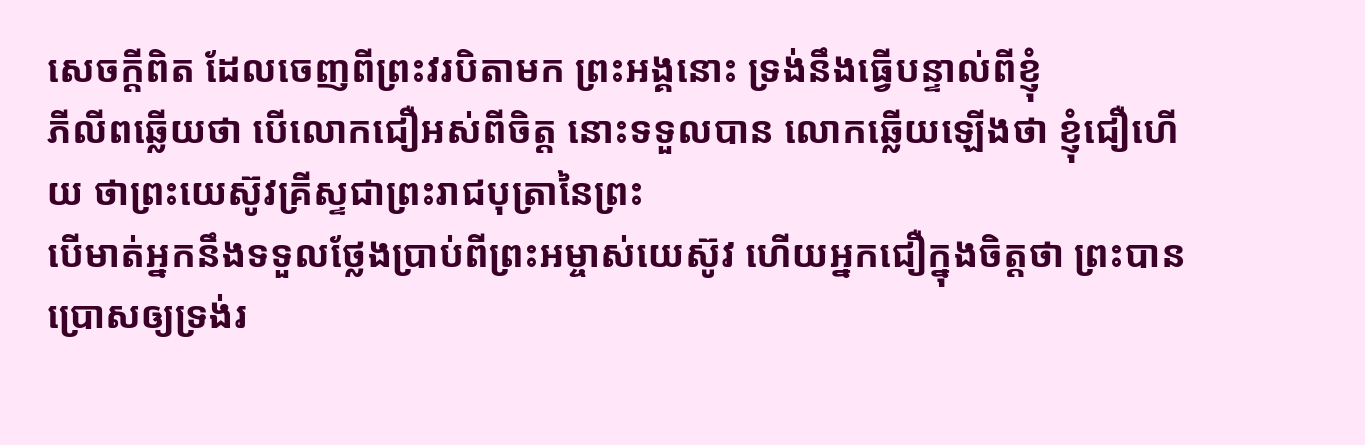សេចក្ដីពិត ដែលចេញពីព្រះវរបិតាមក ព្រះអង្គនោះ ទ្រង់នឹងធ្វើបន្ទាល់ពីខ្ញុំ
ភីលីពឆ្លើយថា បើលោកជឿអស់ពីចិត្ត នោះទទួលបាន លោកឆ្លើយឡើងថា ខ្ញុំជឿហើយ ថាព្រះយេស៊ូវគ្រីស្ទជាព្រះរាជបុត្រានៃព្រះ
បើមាត់អ្នកនឹងទទួលថ្លែងប្រាប់ពីព្រះអម្ចាស់យេស៊ូវ ហើយអ្នកជឿក្នុងចិត្តថា ព្រះបានប្រោសឲ្យទ្រង់រ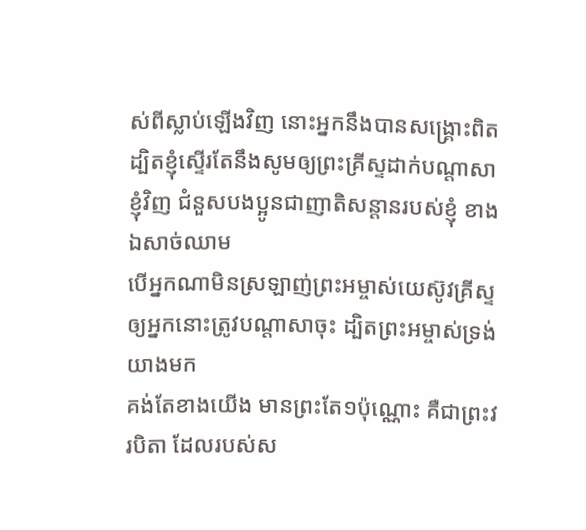ស់ពីស្លាប់ឡើងវិញ នោះអ្នកនឹងបានសង្គ្រោះពិត
ដ្បិតខ្ញុំស្ទើរតែនឹងសូមឲ្យព្រះគ្រីស្ទដាក់បណ្តាសាខ្ញុំវិញ ជំនួសបងប្អូនជាញាតិសន្តានរបស់ខ្ញុំ ខាងឯសាច់ឈាម
បើអ្នកណាមិនស្រឡាញ់ព្រះអម្ចាស់យេស៊ូវគ្រីស្ទ ឲ្យអ្នកនោះត្រូវបណ្តាសាចុះ ដ្បិតព្រះអម្ចាស់ទ្រង់យាងមក
គង់តែខាងយើង មានព្រះតែ១ប៉ុណ្ណោះ គឺជាព្រះវរបិតា ដែលរបស់ស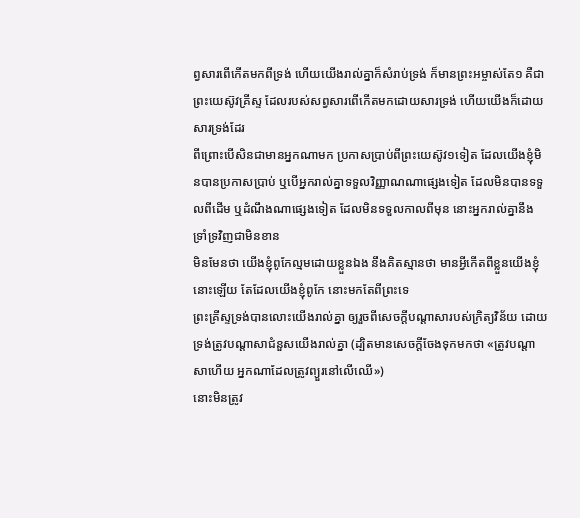ព្វសារពើកើតមកពីទ្រង់ ហើយយើងរាល់គ្នាក៏សំរាប់ទ្រង់ ក៏មានព្រះអម្ចាស់តែ១ គឺជាព្រះយេស៊ូវគ្រីស្ទ ដែលរបស់សព្វសារពើកើតមកដោយសារទ្រង់ ហើយយើងក៏ដោយសារទ្រង់ដែរ
ពីព្រោះបើសិនជាមានអ្នកណាមក ប្រកាសប្រាប់ពីព្រះយេស៊ូវ១ទៀត ដែលយើងខ្ញុំមិនបានប្រកាសប្រាប់ ឬបើអ្នករាល់គ្នាទទួលវិញ្ញាណណាផ្សេងទៀត ដែលមិនបានទទួលពីដើម ឬដំណឹងណាផ្សេងទៀត ដែលមិនទទួលកាលពីមុន នោះអ្នករាល់គ្នានឹងទ្រាំទ្រវិញជាមិនខាន
មិនមែនថា យើងខ្ញុំពូកែល្មមដោយខ្លួនឯង នឹងគិតស្មានថា មានអ្វីកើតពីខ្លួនយើងខ្ញុំនោះឡើយ តែដែលយើងខ្ញុំពូកែ នោះមកតែពីព្រះទេ
ព្រះគ្រីស្ទទ្រង់បានលោះយើងរាល់គ្នា ឲ្យរួចពីសេចក្ដីបណ្តាសារបស់ក្រិត្យវិន័យ ដោយទ្រង់ត្រូវបណ្តាសាជំនួសយើងរាល់គ្នា (ដ្បិតមានសេចក្ដីចែងទុកមកថា «ត្រូវបណ្តាសាហើយ អ្នកណាដែលត្រូវព្យួរនៅលើឈើ»)
នោះមិនត្រូវ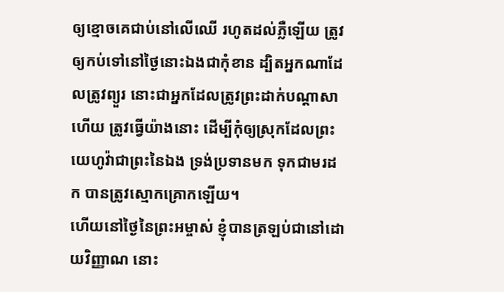ឲ្យខ្មោចគេជាប់នៅលើឈើ រហូតដល់ភ្លឺឡើយ ត្រូវឲ្យកប់ទៅនៅថ្ងៃនោះឯងជាកុំខាន ដ្បិតអ្នកណាដែលត្រូវព្យួរ នោះជាអ្នកដែលត្រូវព្រះដាក់បណ្តាសាហើយ ត្រូវធ្វើយ៉ាងនោះ ដើម្បីកុំឲ្យស្រុកដែលព្រះយេហូវ៉ាជាព្រះនៃឯង ទ្រង់ប្រទានមក ទុកជាមរដក បានត្រូវស្មោកគ្រោកឡើយ។
ហើយនៅថ្ងៃនៃព្រះអម្ចាស់ ខ្ញុំបានត្រឡប់ជានៅដោយវិញ្ញាណ នោះ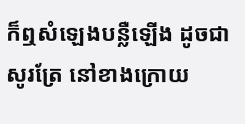ក៏ឮសំឡេងបន្លឺឡើង ដូចជាសូរត្រែ នៅខាងក្រោយ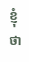ខ្ញុំថា